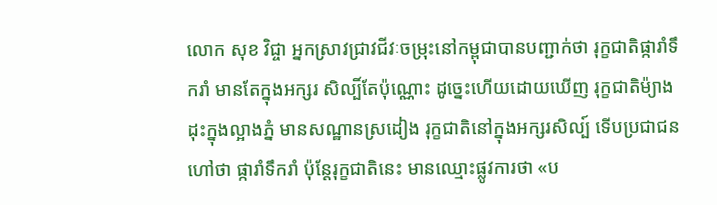លោក សុខ វិជ្ចា អ្នកស្រាវជ្រាវជីវៈចម្រុះនៅកម្ពុជាបានបញ្ជាក់ថា រុក្ខជាតិផ្ការាំទឹករាំ មានតែក្នុងអក្សរ សិល្បិ៍តែប៉ុណ្ណោះ ដូច្នេះហើយដោយឃើញ រុក្ខជាតិម៉្យាង ដុះក្នុងល្អាងភ្នំ មានសណ្ឋានស្រដៀង រុក្ខជាតិនៅក្នុងអក្សរសិល្ប៍ ទើបប្រជាជនហៅថា ផ្ការាំទឹករាំ ប៉ុន្តែរុក្ខជាតិនេះ មានឈ្មោះផ្លូវការថា «ប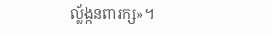ល្ល័ង្កនពារក្ស»។